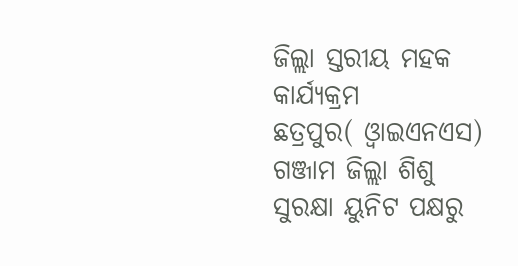ଜିଲ୍ଲା ସ୍ତରୀୟ ମହକ କାର୍ଯ୍ୟକ୍ରମ
ଛତ୍ରପୁର( ଓ୍ବାଇଏନଏସ) ଗଞ୍ଜାମ ଜିଲ୍ଲା ଶିଶୁ ସୁରକ୍ଷା ୟୁନିଟ ପକ୍ଷରୁ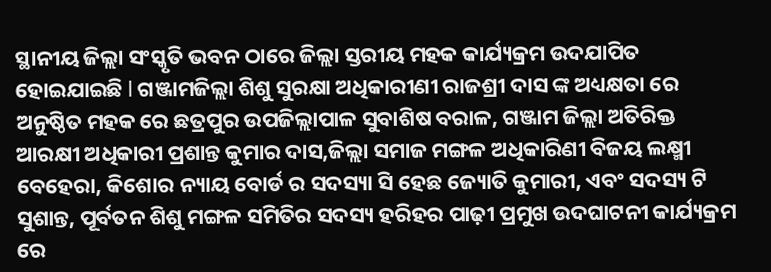ସ୍ଥାନୀୟ ଜିଲ୍ଲା ସଂସ୍କୃତି ଭବନ ଠାରେ ଜିଲ୍ଲା ସ୍ତରୀୟ ମହକ କାର୍ଯ୍ୟକ୍ରମ ଉଦଯାପିତ ହୋଇଯାଇଛି l ଗଞ୍ଜାମଜିଲ୍ଲା ଶିଶୁ ସୁରକ୍ଷା ଅଧିକାରୀଣୀ ରାଜଶ୍ରୀ ଦାସ ଙ୍କ ଅଧ୍ୟକ୍ଷତା ରେ ଅନୁଷ୍ଠିତ ମହକ ରେ ଛତ୍ରପୁର ଉପଜିଲ୍ଲାପାଳ ସୁବାଶିଷ ବରାଳ, ଗଞ୍ଜାମ ଜିଲ୍ଲା ଅତିରିକ୍ତ ଆରକ୍ଷୀ ଅଧିକାରୀ ପ୍ରଶାନ୍ତ କୁମାର ଦାସ,ଜିଲ୍ଲା ସମାଜ ମଙ୍ଗଳ ଅଧିକାରିଣୀ ବିଜୟ ଲକ୍ଷ୍ମୀ ବେହେରା, କିଶୋର ନ୍ୟାୟ ବୋର୍ଡ ର ସଦସ୍ୟା ସି ହେଛ ଜ୍ୟୋତି କୁମାରୀ, ଏବଂ ସଦସ୍ୟ ଟି ସୁଶାନ୍ତ, ପୂର୍ବତନ ଶିଶୁ ମଙ୍ଗଳ ସମିତିର ସଦସ୍ୟ ହରିହର ପାଢ଼ୀ ପ୍ରମୁଖ ଉଦଘାଟନୀ କାର୍ଯ୍ୟକ୍ରମ ରେ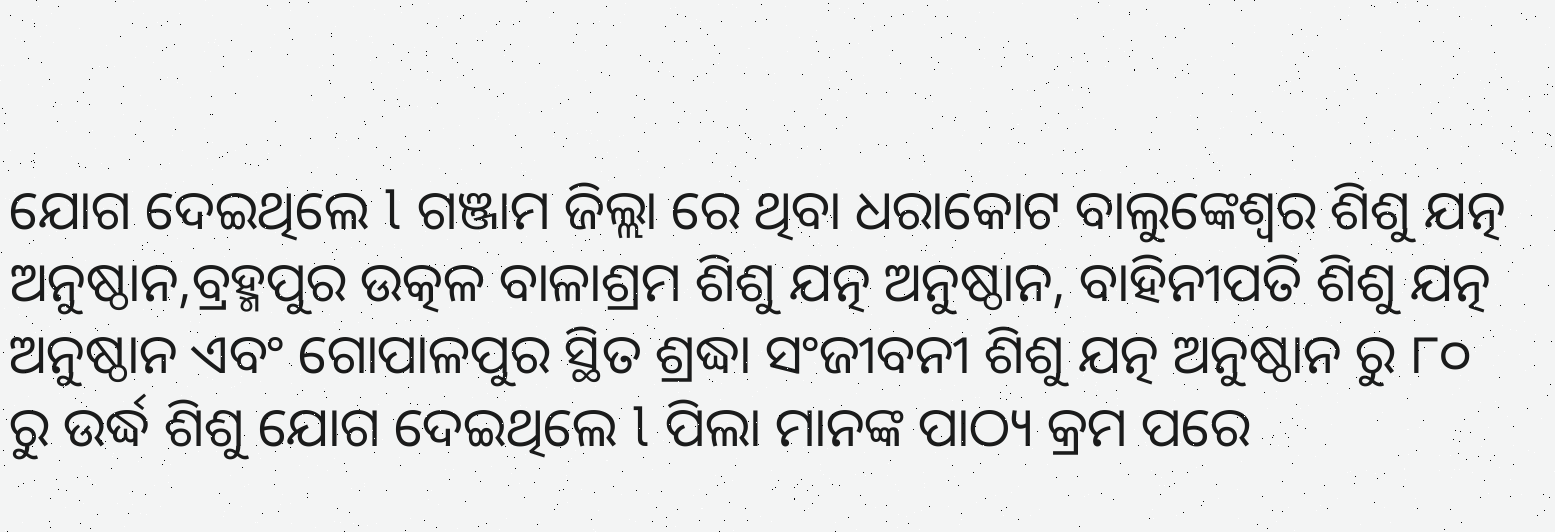ଯୋଗ ଦେଇଥିଲେ l ଗଞ୍ଜାମ ଜିଲ୍ଲା ରେ ଥିବା ଧରାକୋଟ ବାଲୁଙ୍କେଶ୍ୱର ଶିଶୁ ଯତ୍ନ ଅନୁଷ୍ଠାନ,ବ୍ରହ୍ମପୁର ଉତ୍କଳ ବାଳାଶ୍ରମ ଶିଶୁ ଯତ୍ନ ଅନୁଷ୍ଠାନ, ବାହିନୀପତି ଶିଶୁ ଯତ୍ନ ଅନୁଷ୍ଠାନ ଏବଂ ଗୋପାଳପୁର ସ୍ଥିତ ଶ୍ରଦ୍ଧା ସଂଜୀବନୀ ଶିଶୁ ଯତ୍ନ ଅନୁଷ୍ଠାନ ରୁ ୮୦ ରୁ ଉର୍ଦ୍ଧ ଶିଶୁ ଯୋଗ ଦେଇଥିଲେ l ପିଲା ମାନଙ୍କ ପାଠ୍ୟ କ୍ରମ ପରେ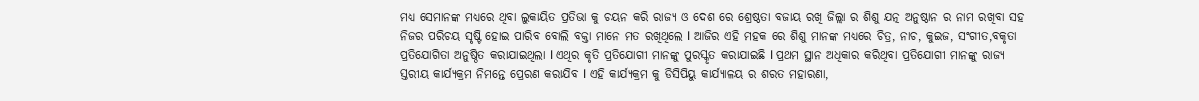ମଧ୍ୟ ସେମାନଙ୍କ ମଧ୍ୟରେ ଥିବା ଲୁକାୟିତ ପ୍ରତିଭା କୁ ଚୟନ କରି ରାଜ୍ୟ ଓ ଦେଶ ରେ ଶ୍ରେଷ୍ଠତା ବଜାୟ ରଖି ଜିଲ୍ଲା ର ଶିଶୁ ଯତ୍ନ ଅନୁଷ୍ଠାନ ର ନାମ ରଖିବା ସହ ନିଜର ପରିଚୟ ସୃଷ୍ଟି ହୋଇ ପାରିବ ବୋଲି ବକ୍ତା ମାନେ ମତ ରଖିଥିଲେ l ଆଜିର ଏହି ମହକ ରେ ଶିଶୁ ମାନଙ୍କ ମଧ୍ୟରେ ଚିତ୍ର, ନାଚ, କୁଇଜ, ସଂଗୀତ,ବକୃତା ପ୍ରତିଯୋଗିତା ଅନୁଷ୍ଠିତ କରାଯାଇଥିଲା l ଏଥିର କୃତି ପ୍ରତିଯୋଗୀ ମାନଙ୍କୁ ପୁରସ୍କୃତ କରାଯାଇଛି l ପ୍ରଥମ ସ୍ଥାନ ଅଧିକାର କରିଥିବା ପ୍ରତିଯୋଗୀ ମାନଙ୍କୁ ରାଜ୍ୟ ସ୍ତରୀୟ କାର୍ଯ୍ୟକ୍ରମ ନିମନ୍ତେ ପ୍ରେରଣ କରାଯିବ l ଏହି କାର୍ଯ୍ୟକ୍ରମ କୁ ଡିସିପିୟୁ କାର୍ଯ୍ୟାଳୟ ର ଶରତ ମହାରଣା,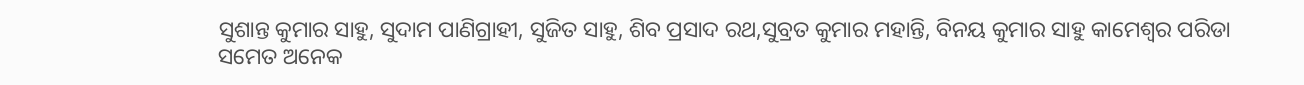ସୁଶାନ୍ତ କୁମାର ସାହୁ, ସୁଦାମ ପାଣିଗ୍ରାହୀ, ସୁଜିତ ସାହୁ, ଶିବ ପ୍ରସାଦ ରଥ,ସୁବ୍ରତ କୁମାର ମହାନ୍ତି, ବିନୟ କୁମାର ସାହୁ କାମେଶ୍ୱର ପରିଡା
ସମେତ ଅନେକ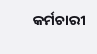କର୍ମଚାରୀ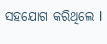ସହଯୋଗ କରିଥିଲେ l